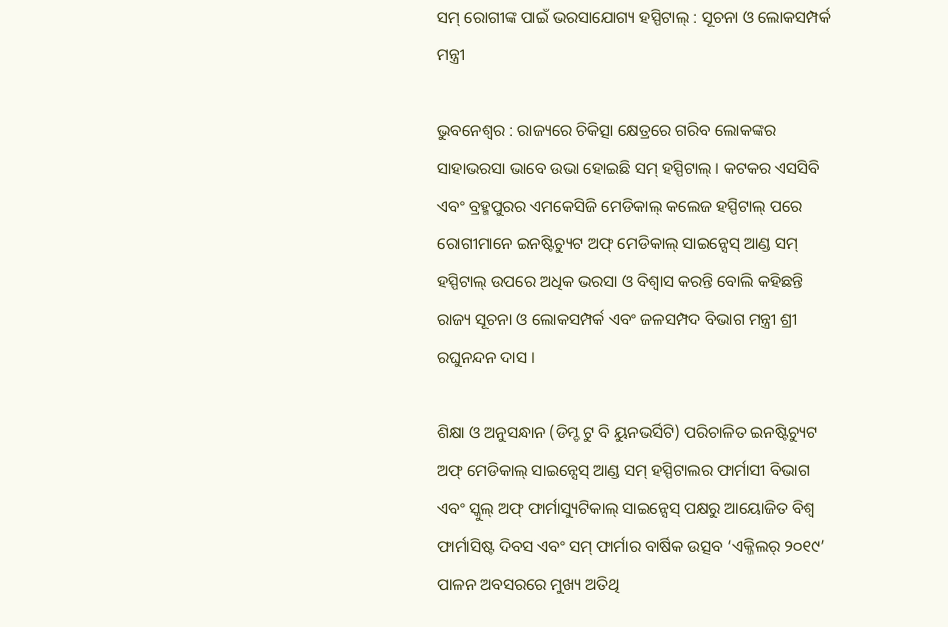ସମ୍ ରୋଗୀଙ୍କ ପାଇଁ ଭରସାଯୋଗ୍ୟ ହସ୍ପିଟାଲ୍ : ସୂଚନା ଓ ଲୋକସମ୍ପର୍କ ମନ୍ତ୍ରୀ

ଭୁବନେଶ୍ୱର : ରାଜ୍ୟରେ ଚିକିତ୍ସା କ୍ଷେତ୍ରରେ ଗରିବ ଲୋକଙ୍କର ସାହାଭରସା ଭାବେ ଉଭା ହୋଇଛି ସମ୍ ହସ୍ପିଟାଲ୍ । କଟକର ଏସସିବି ଏବଂ ବ୍ରହ୍ମପୁରର ଏମକେସିଜି ମେଡିକାଲ୍ କଲେଜ ହସ୍ପିଟାଲ୍ ପରେ ରୋଗୀମାନେ ଇନଷ୍ଟିଚ୍ୟୁଟ ଅଫ୍ ମେଡିକାଲ୍ ସାଇନ୍ସେସ୍ ଆଣ୍ଡ ସମ୍ ହସ୍ପିଟାଲ୍ ଉପରେ ଅଧିକ ଭରସା ଓ ବିଶ୍ୱାସ କରନ୍ତି ବୋଲି କହିଛନ୍ତି ରାଜ୍ୟ ସୂଚନା ଓ ଲୋକସମ୍ପର୍କ ଏବଂ ଜଳସମ୍ପଦ ବିଭାଗ ମନ୍ତ୍ରୀ ଶ୍ରୀ ରଘୁନନ୍ଦନ ଦାସ ।

ଶିକ୍ଷା ଓ ଅନୁସନ୍ଧାନ (ଡିମ୍ଡ ଟୁ ବି ୟୁନଭର୍ସିଟି) ପରିଚାଳିତ ଇନଷ୍ଟିଚ୍ୟୁଟ ଅଫ୍ ମେଡିକାଲ୍ ସାଇନ୍ସେସ୍ ଆଣ୍ଡ ସମ୍ ହସ୍ପିଟାଲର ଫାର୍ମାସୀ ବିଭାଗ ଏବଂ ସ୍କୁଲ୍ ଅଫ୍ ଫାର୍ମାସ୍ୟୁଟିକାଲ୍ ସାଇନ୍ସେସ୍ ପକ୍ଷରୁ ଆୟୋଜିତ ବିଶ୍ୱ ଫାର୍ମାସିଷ୍ଟ ଦିବସ ଏବଂ ସମ୍ ଫାର୍ମାର ବାର୍ଷିକ ଉତ୍ସବ ‘ଏକ୍ଜିଲର୍ ୨୦୧୯’ ପାଳନ ଅବସରରେ ମୁଖ୍ୟ ଅତିଥି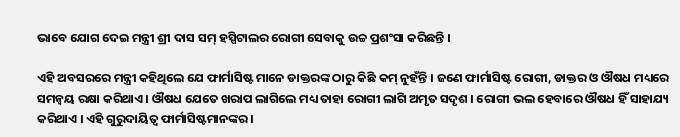ଭାବେ ଯୋଗ ଦେଇ ମନ୍ତ୍ରୀ ଶ୍ରୀ ଦାସ ସମ୍ ହସ୍ପିଟାଲର ରୋଗୀ ସେବାକୁ ଉଚ୍ଚ ପ୍ରଶଂସା କରିଛନ୍ତି ।

ଏହି ଅବସରରେ ମନ୍ତ୍ରୀ କହିଥିଲେ ଯେ ଫାର୍ମାସିଷ୍ଟ ମାନେ ଡାକ୍ତରଙ୍କ ଠାରୁ କିଛି କମ୍ ନୁହଁନ୍ତି । ଜଣେ ଫାର୍ମାସିଷ୍ଟ ରୋଗୀ, ଡାକ୍ତର ଓ ଔଷଧ ମଧ୍ୟରେ ସମନ୍ୱୟ ରକ୍ଷା କରିଥାଏ । ଔଷଧ ଯେତେ ଖରାପ ଲାଗିଲେ ମଧ୍ୟ ତାହା ରୋଗୀ ଲାଗି ଅମୃତ ସଦୃଶ । ରୋଗୀ ଭଲ ହେବାରେ ଔଷଧ ହିଁ ସାହାଯ୍ୟ କରିଥାଏ । ଏହି ଗୁରୁଦାୟିତ୍ୱ ଫାର୍ମାସିଷ୍ଟମାନଙ୍କର ।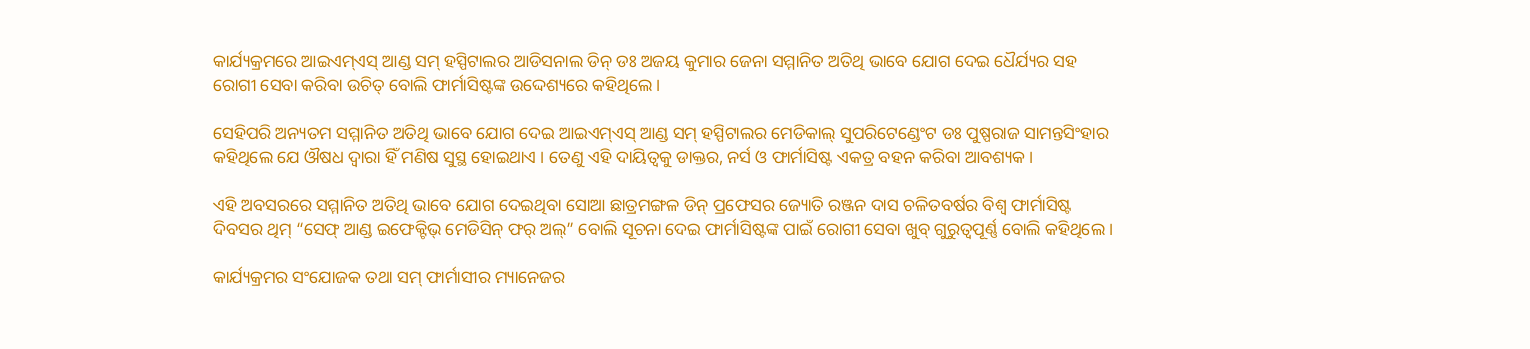କାର୍ଯ୍ୟକ୍ରମରେ ଆଇଏମ୍ଏସ୍ ଆଣ୍ଡ ସମ୍ ହସ୍ପିଟାଲର ଆଡିସନାଲ ଡିନ୍ ଡଃ ଅଜୟ କୁମାର ଜେନା ସମ୍ମାନିତ ଅତିଥି ଭାବେ ଯୋଗ ଦେଇ ଧୈର୍ଯ୍ୟର ସହ ରୋଗୀ ସେବା କରିବା ଉଚିତ୍ ବୋଲି ଫାର୍ମାସିଷ୍ଟଙ୍କ ଉଦ୍ଦେଶ୍ୟରେ କହିଥିଲେ ।

ସେହିପରି ଅନ୍ୟତମ ସମ୍ମାନିତ ଅତିଥି ଭାବେ ଯୋଗ ଦେଇ ଆଇଏମ୍ଏସ୍ ଆଣ୍ଡ ସମ୍ ହସ୍ପିଟାଲର ମେଡିକାଲ୍ ସୁପରିଟେଣ୍ଡେଂଟ ଡଃ ପୁଷ୍ପରାଜ ସାମନ୍ତସିଂହାର କହିଥିଲେ ଯେ ଔଷଧ ଦ୍ୱାରା ହିଁ ମଣିଷ ସୁସ୍ଥ ହୋଇଥାଏ । ତେଣୁ ଏହି ଦାୟିତ୍ୱକୁ ଡାକ୍ତର, ନର୍ସ ଓ ଫାର୍ମାସିଷ୍ଟ ଏକତ୍ର ବହନ କରିବା ଆବଶ୍ୟକ ।

ଏହି ଅବସରରେ ସମ୍ମାନିତ ଅତିଥି ଭାବେ ଯୋଗ ଦେଇଥିବା ସୋଆ ଛାତ୍ରମଙ୍ଗଳ ଡିନ୍ ପ୍ରଫେସର ଜ୍ୟୋତି ରଞ୍ଜନ ଦାସ ଚଳିତବର୍ଷର ବିଶ୍ୱ ଫାର୍ମାସିଷ୍ଟ ଦିବସର ଥିମ୍ “ସେଫ୍ ଆଣ୍ଡ ଇଫେକ୍ଟିଭ୍ ମେଡିସିନ୍ ଫର୍ ଅଲ୍” ବୋଲି ସୂଚନା ଦେଇ ଫାର୍ମାସିଷ୍ଟଙ୍କ ପାଇଁ ରୋଗୀ ସେବା ଖୁବ୍ ଗୁରୁତ୍ୱପୂର୍ଣ୍ଣ ବୋଲି କହିଥିଲେ ।

କାର୍ଯ୍ୟକ୍ରମର ସଂଯୋଜକ ତଥା ସମ୍ ଫାର୍ମାସୀର ମ୍ୟାନେଜର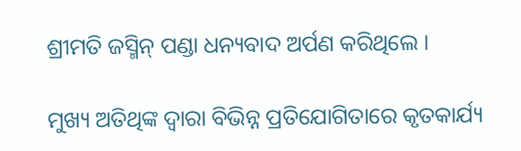ଶ୍ରୀମତି ଜସ୍ମିନ୍ ପଣ୍ଡା ଧନ୍ୟବାଦ ଅର୍ପଣ କରିଥିଲେ ।

ମୁଖ୍ୟ ଅତିଥିଙ୍କ ଦ୍ୱାରା ବିଭିନ୍ନ ପ୍ରତିଯୋଗିତାରେ କୃତକାର୍ଯ୍ୟ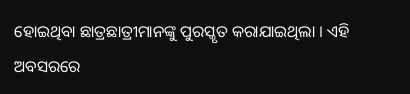ହୋଇଥିବା ଛାତ୍ରଛାତ୍ରୀମାନଙ୍କୁ ପୁରସ୍କୃତ କରାଯାଇଥିଲା । ଏହି ଅବସରରେ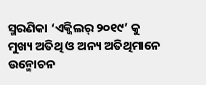ସ୍ମରଣିକା ‘ଏକ୍ଜିଲର୍ ୨୦୧୯’ କୁ ମୁଖ୍ୟ ଅତିଥି ଓ ଅନ୍ୟ ଅତିଥିମାନେ ଉନ୍ମୋଚନ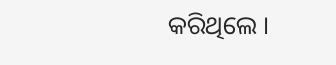କରିଥିଲେ ।